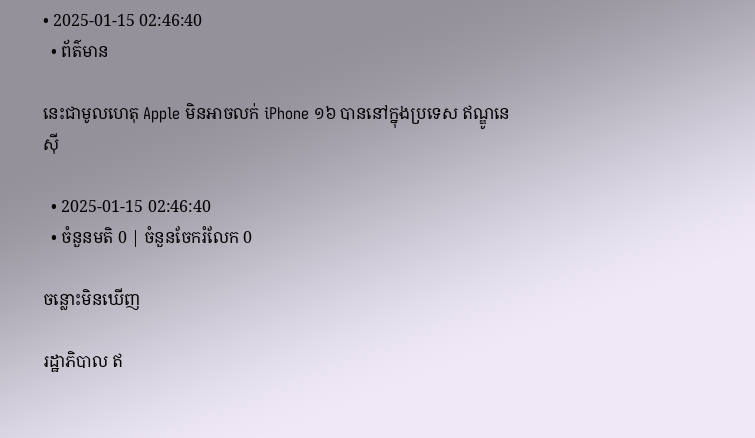• 2025-01-15 02:46:40
  • ព័ត៌មាន

នេះជាមូលហេតុ Apple មិនអាចលក់ iPhone ១៦ បាននៅក្នុងប្រទេស ឥណ្ឌូនេស៊ី

  • 2025-01-15 02:46:40
  • ចំនួនមតិ 0 | ចំនួនចែករំលែក 0

ចន្លោះមិនឃើញ

រដ្ឋាភិបាល ឥ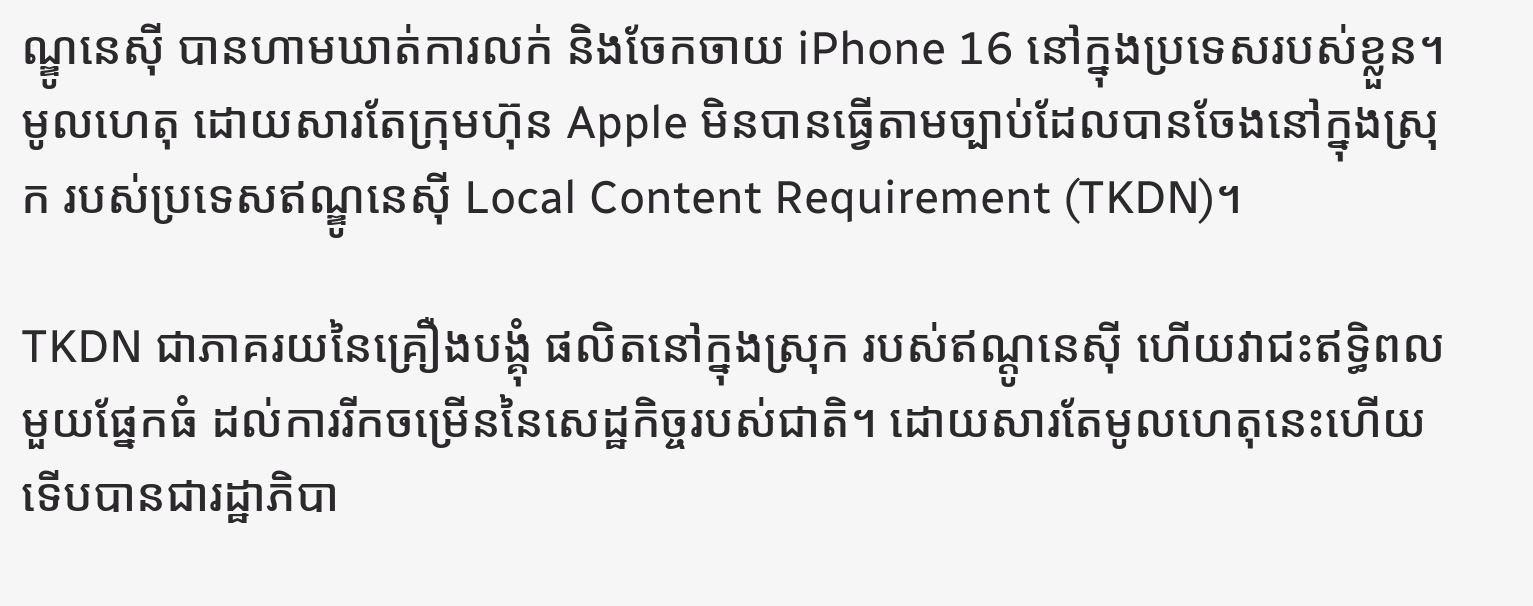ណ្ឌូនេស៊ី បានហាមឃាត់ការលក់ និងចែកចាយ iPhone 16 នៅក្នុងប្រទេសរបស់ខ្លួន។ មូលហេតុ ដោយសារតែក្រុមហ៊ុន Apple មិនបានធ្វើតាមច្បាប់ដែលបានចែងនៅក្នុងស្រុក របស់ប្រទេសឥណ្ឌូនេស៊ី Local Content Requirement (TKDN)។

TKDN ជាភាគរយនៃគ្រឿងបង្គុំ ផលិតនៅក្នុងស្រុក របស់ឥណ្ដូនេស៊ី ហើយវាជះឥទ្ធិពលមួយផ្នែកធំ ដល់ការរីកចម្រើននៃសេដ្ឋកិច្ចរបស់ជាតិ។ ដោយសារតែមូលហេតុនេះហើយ ទើបបានជារដ្ឋាភិបា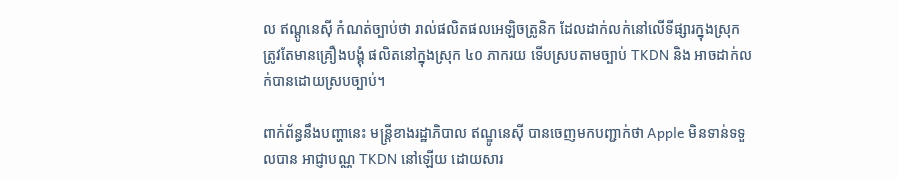ល ឥណ្ដូនេស៊ី កំណត់ច្បាប់ថា រាល់ផលិតផលអេឡិចត្រូនិក ដែលដាក់លក់នៅលើទីផ្សារក្នុងស្រុក ត្រូវតែមានគ្រឿងបង្គុំ ផលិតនៅក្នុងស្រុក ៤០ ភាករយ ទើបស្របតាមច្បាប់ TKDN និង អាចដាក់លក់បានដោយស្របច្បាប់។

ពាក់ព័ន្ធនឹងបញ្ហានេះ មន្រ្តីខាងរដ្ឋាភិបាល ឥណ្ឌូនេស៊ី បានចេញមកបញ្ជាក់ថា Apple មិនទាន់ទទួលបាន អាជ្ញាបណ្ណ TKDN នៅឡើយ ដោយសារ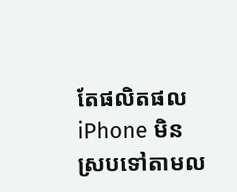តែផលិតផល iPhone មិនស្របទៅតាមល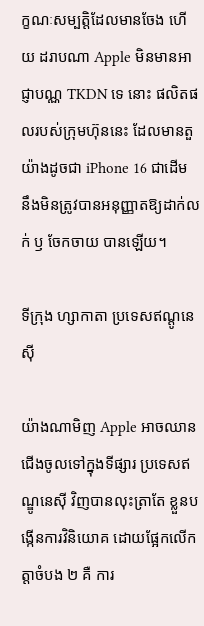ក្ខណៈសម្បត្តិដែលមានចែង ហើយ ដរាបណា Apple មិនមានអាជ្ញាបណ្ណ TKDN ទេ នោះ ផលិតផលរបស់ក្រុមហ៊ុននេះ ដែលមានតួយ៉ាងដូចជា iPhone 16 ជាដើម នឹងមិនត្រូវបានអនុញ្ញាតឱ្យដាក់លក់ ឫ ចែកចាយ បានឡើយ។

ទីក្រុង ហ្សាកាតា ប្រទេសឥណ្ដូនេស៊ី

យ៉ាងណាមិញ Apple អាចឈានជើងចូលទៅក្នុងទីផ្សារ ប្រទេសឥណ្ឌូនេស៊ី វិញបានលុះត្រាតែ ខ្លួនបង្កើនការវិនិយោគ ដោយផ្អែកលើកត្តាចំបង ២ គឺ ការ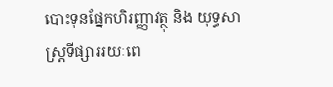បោះទុនផ្នែកហិរញ្ញាវត្ថុ និង យុទ្ធសាស្រ្តទីផ្សាររយៈពេ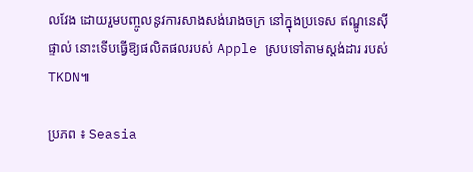លវែង ដោយរួមបញ្ចូលនូវការសាងសង់រោងចក្រ នៅក្នុងប្រទេស ឥណ្ឌូនេស៊ី ផ្ទាល់ នោះទើបធ្វើឱ្យផលិតផលរបស់ Apple ស្របទៅតាមស្តង់ដារ របស់ TKDN៕

ប្រភព ៖ Seasia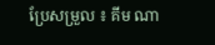ប្រែសម្រួល ៖ គីម ណា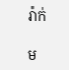រ៉ាក់

ម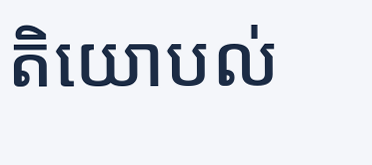តិយោបល់